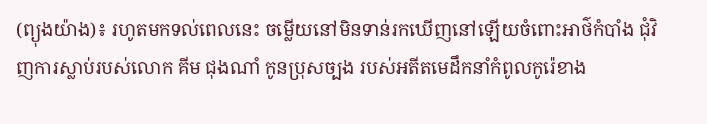(ព្យុងយ៉ាង)៖ រហូតមកទល់ពេលនេះ ចម្លើយនៅមិនទាន់រកឃើញនៅឡើយចំពោះអាថ៌កំបាំង ជុំវិញការស្លាប់របស់លោក គីម ជុងណាំ កូនប្រុសច្បង របស់អតីតមេដឹកនាំកំពូលកូរ៉េខាង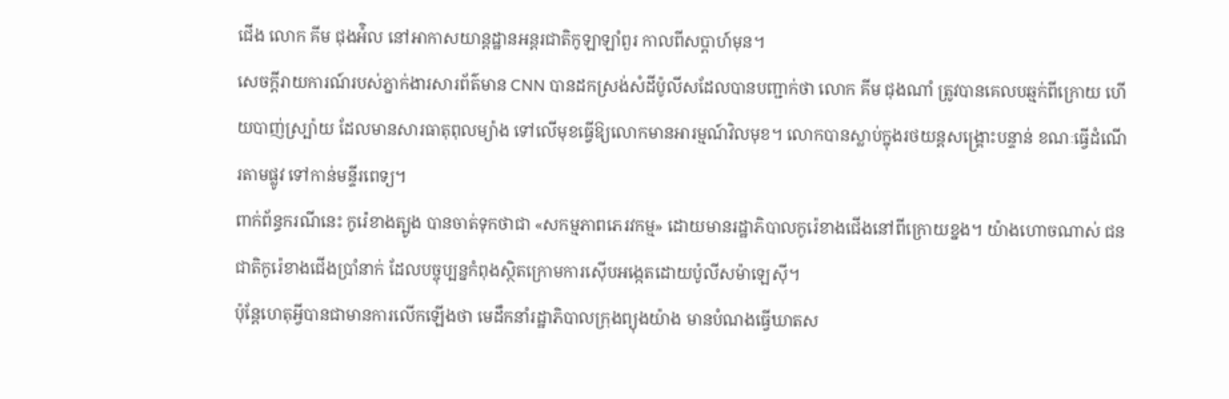ជើង លោក គីម ជុងអ៉ិល នៅអាកាសយាន្តដ្ឋានអន្តរជាតិកូឡាឡាំពួរ កាលពីសប្តាហ៍មុន។
សេចក្តីរាយការណ៍របស់ភ្នាក់ងារសារព័ត៌មាន CNN បានដកស្រង់សំដីប៉ូលីសដែលបានបញ្ជាក់ថា លោក គីម ជុងណាំ ត្រូវបានគេលបឆ្មក់ពីក្រោយ ហើយបាញ់ស្ប្រ៉ាយ ដែលមានសារធាតុពុលម្យ៉ាង ទៅលើមុខធ្វើឱ្យលោកមានអារម្មណ៍វិលមុខ។ លោកបានស្លាប់ក្នុងរថយន្តសង្គ្រោះបន្ទាន់ ខណៈធ្វើដំណើរតាមផ្លូវ ទៅកាន់មន្ទីរពេទ្យ។
ពាក់ព័ន្ធករណីនេះ កូរ៉េខាងត្បូង បានចាត់ទុកថាជា «សកម្មភាពភេរវកម្ម» ដោយមានរដ្ឋាភិបាលកូរ៉េខាងជើងនៅពីក្រោយខ្នង។ យ៉ាងហោចណាស់ ជនជាតិកូរ៉េខាងជើងប្រាំនាក់ ដែលបច្ចុប្បន្នកំពុងស្ថិតក្រោមការស៊ើបអង្កេតដោយប៉ូលីសម៉ាឡេស៊ី។
ប៉ុន្តែហេតុអ្វីបានជាមានការលើកឡើងថា មេដឹកនាំរដ្ឋាភិបាលក្រុងព្យុងយ៉ាង មានបំណងធ្វើឃាតស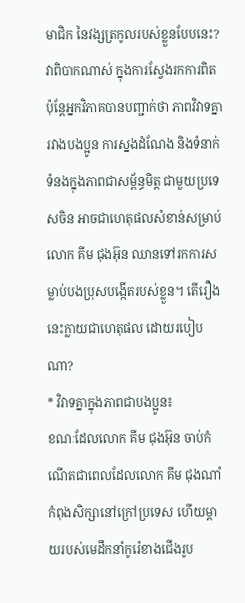មាជិក នៃវង្សត្រកូលរបស់ខ្លួនបែបនេះ? វាពិបាកណាស់ ក្នុងការស្វែងរកការពិត ប៉ុន្តែអ្នកវិភាគបានបញ្ជាក់ថា ភាពវិវាទគ្នារវាងបងប្អូន ការស្នងដំណែង និងទំនាក់ទំនងក្នុងភាពជាសម្ព័ន្ធមិត្ត ជាមួយប្រទេសចិន អាចជាហេតុផលសំខាន់សម្រាប់លោក គីម ជុងអ៊ុន ឈានទៅរកការសម្លាប់បងប្រុសបង្កើតរបស់ខ្លួន។ តើរឿងនេះក្លាយជាហេតុផល ដោយរបៀបណា?
* វិវាទគ្នាក្នុងភាពជាបងប្អូន៖
ខណៈដែលលោក គីម ជុងអ៊ុន ចាប់កំណើតជាពេលដែលលោក គីម ជុងណាំ កំពុងសិក្សានៅក្រៅប្រទេស ហើយម្តាយរបស់មេដឹកនាំកូរ៉េខាងជើងរូប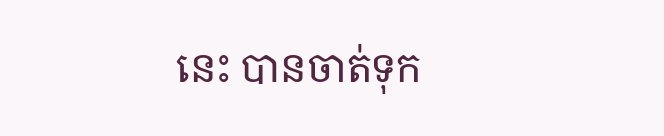នេះ បានចាត់ទុក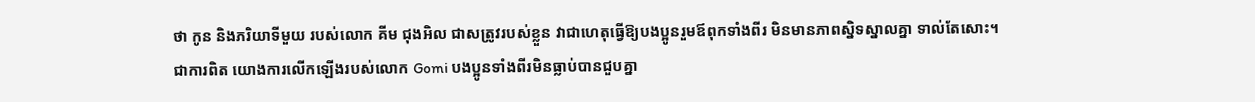ថា កូន និងភរិយាទីមួយ របស់លោក គីម ជុងអិល ជាសត្រូវរបស់ខ្លួន វាជាហេតុធ្វើឱ្យបងប្អូនរួមឪពុកទាំងពីរ មិនមានភាពស្និទស្នាលគ្នា ទាល់តែសោះ។
ជាការពិត យោងការលើកឡើងរបស់លោក Gomi បងប្អូនទាំងពីរមិនធ្លាប់បានជួបគ្នា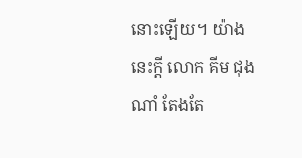នោះឡើយ។ យ៉ាងនេះក្តី លោក គីម ជុងណាំ តែងតែ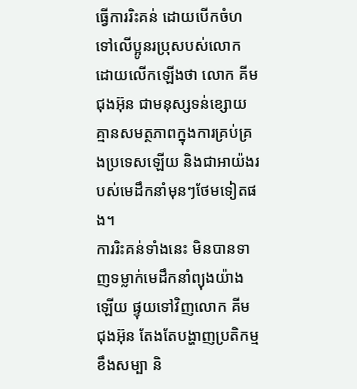ធ្វើការរិះគន់ ដោយបើកចំហទៅលើប្អូនរប្រុសបស់លោក ដោយលើកឡើងថា លោក គីម ជុងអ៊ុន ជាមនុស្សទន់ខ្សោយគ្មានសមត្ថភាពក្នុងការគ្រប់គ្រងប្រទេសឡើយ និងជាអាយ៉ងរបស់មេដឹកនាំមុនៗថែមទៀតផង។
ការរិះគន់ទាំងនេះ មិនបានទាញទម្លាក់មេដឹកនាំព្យុងយ៉ាងឡើយ ផ្ទុយទៅវិញលោក គីម ជុងអ៊ុន តែងតែបង្ហាញប្រតិកម្មខឹងសម្បា និ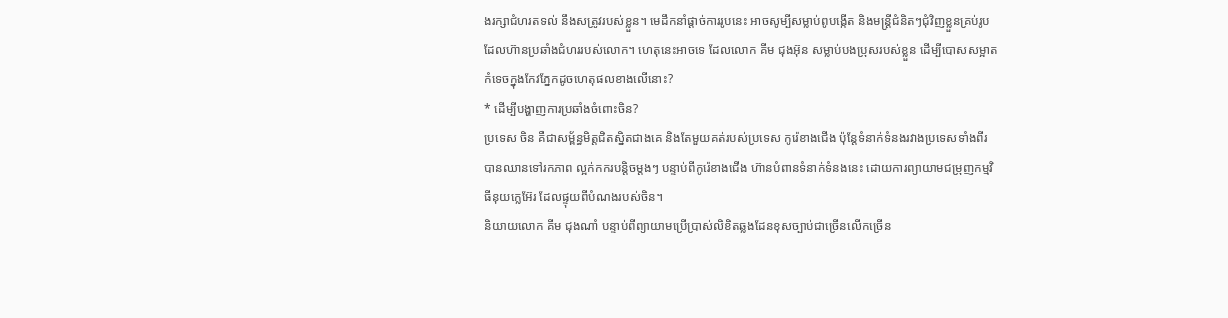ងរក្សាជំហរតទល់ នឹងសត្រូវរបស់ខ្លួន។ មេដឹកនាំផ្តាច់ការរូបនេះ អាចសូម្បីសម្លាប់ពូបង្កើត និងមន្ត្រីជំនិតៗជុំវិញខ្លួនគ្រប់រូប ដែលហ៊ានប្រឆាំងជំហររបស់លោក។ ហេតុនេះអាចទេ ដែលលោក គីម ជុងអ៊ុន សម្លាប់បងប្រុសរបស់ខ្លួន ដើម្បីបោសសម្អាតកំទេចក្នុងកែវភ្នែកដូចហេតុផលខាងលើនោះ?
* ដើម្បីបង្ហាញការប្រឆាំងចំពោះចិន?
ប្រទេស ចិន គឺជាសម្ព័ន្ធមិត្តជិតស្និតជាងគេ និងតែមួយគត់របស់ប្រទេស កូរ៉េខាងជើង ប៉ុន្តែទំនាក់ទំនងរវាងប្រទេសទាំងពីរ បានឈានទៅរកភាព ល្អក់កករបន្តិចម្តងៗ បន្ទាប់ពីកូរ៉េខាងជើង ហ៊ានបំពានទំនាក់ទំនងនេះ ដោយការព្យាយាមជម្រុញកម្មវិធីនុយក្លេអ៊ែរ ដែលផ្ទុយពីបំណងរបស់ចិន។
និយាយលោក គីម ជុងណាំ បន្ទាប់ពីព្យាយាមប្រើប្រាស់លិខិតឆ្លងដែនខុសច្បាប់ជាច្រើនលើកច្រើន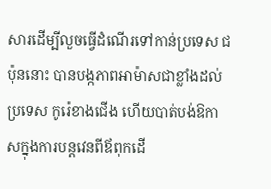សារដើម្បីលួចធ្វើដំណើរទៅកាន់ប្រទេស ជប៉ុននោះ បានបង្កភាពអាម៉ាសជាខ្លាំងដល់ប្រទេស កូរ៉េខាងជើង ហើយបាត់បង់ឱកាសក្នុងការបន្តវេនពីឪពុកដើ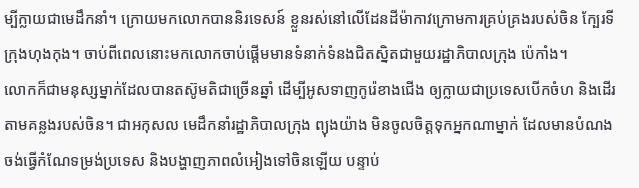ម្បីក្លាយជាមេដឹកនាំ។ ក្រោយមកលោកបាននិរទេសន៍ ខ្លួនរស់នៅលើដែនដីម៉ាកាវក្រោមការគ្រប់គ្រងរបស់ចិន ក្បែរទីក្រុងហុងកុង។ ចាប់ពីពេលនោះមកលោកចាប់ផ្តើមមានទំនាក់ទំនងជិតស្និតជាមួយរដ្ឋាភិបាលក្រុង ប៉េកាំង។
លោកក៏ជាមនុស្សម្នាក់ដែលបានតស៊ូមតិជាច្រើនឆ្នាំ ដើម្បីអូសទាញកូរ៉េខាងជើង ឲ្យក្លាយជាប្រទេសបើកចំហ និងដើរតាមគន្លងរបស់ចិន។ ជាអកុសល មេដឹកនាំរដ្ឋាភិបាលក្រុង ព្យុងយ៉ាង មិនចូលចិត្តទុកអ្នកណាម្នាក់ ដែលមានបំណងចង់ធ្វើកំណែទម្រង់ប្រទេស និងបង្ហាញភាពលំអៀងទៅចិនឡើយ បន្ទាប់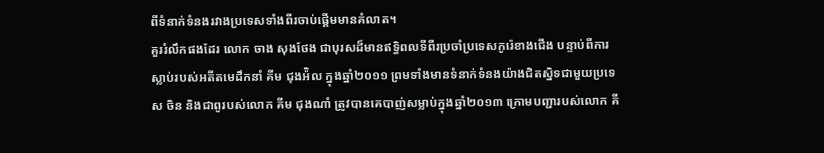ពីទំនាក់ទំនងរវាងប្រទេសទាំងពីរចាប់ផ្តើមមានគំលាត។
គួររំលឹកផងដែរ លោក ចាង សុងថែង ជាបុរសដ៏មានឥទ្ធិពលទីពីរប្រចាំប្រទេសកូរ៉េខាងជើង បន្ទាប់ពីការស្លាប់របស់អតីតមេដឹកនាំ គីម ជុងអ៉ិល ក្នុងឆ្នាំ២០១១ ព្រមទាំងមានទំនាក់ទំនងយ៉ាងជិតស្និទជាមួយប្រទេស ចិន និងជាពូរបស់លោក គីម ជុងណាំ ត្រូវបានគេបាញ់សម្លាប់ក្នុងឆ្នាំ២០១៣ ក្រោមបញ្ជារបស់លោក គី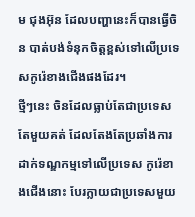ម ជុងអ៊ុន ដែលបញ្ហានេះក៏បានធ្វើចិន បាត់បង់ទំនុកចិត្តខ្ពស់ទៅលើប្រទេសកូរ៉េខាងជើងផងដែរ។
ថ្មីៗនេះ ចិនដែលធ្លាប់តែជាប្រទេសតែមួយគត់ ដែលតែងតែប្រឆាំងការដាក់ទណ្ឌកម្មទៅលើប្រទេស កូរ៉េខាងជើងនោះ បែរក្លាយជាប្រទេសមួយ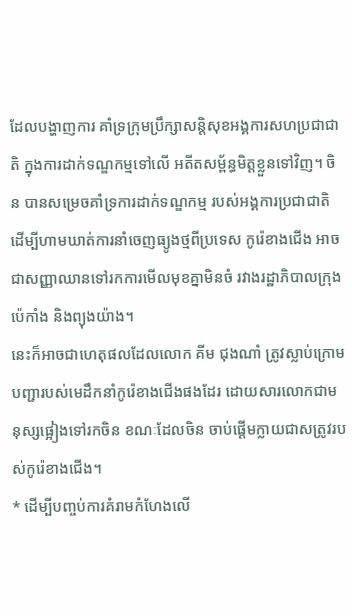ដែលបង្ហាញការ គាំទ្រក្រុមប្រឹក្សាសន្តិសុខអង្គការសហប្រជាជាតិ ក្នុងការដាក់ទណ្ឌកម្មទៅលើ អតីតសម្ព័ន្ធមិត្តខ្លួនទៅវិញ។ ចិន បានសម្រេចគាំទ្រការដាក់ទណ្ឌកម្ម របស់អង្គការប្រជាជាតិ ដើម្បីហាមឃាត់ការនាំចេញធ្យូងថ្មពីប្រទេស កូរ៉េខាងជើង អាចជាសញ្ញាឈានទៅរកការមើលមុខគ្នាមិនចំ រវាងរដ្ឋាភិបាលក្រុង ប៉េកាំង និងព្យុងយ៉ាង។
នេះក៏អាចជាហេតុផលដែលលោក គីម ជុងណាំ ត្រូវស្លាប់ក្រោមបញ្ជារបស់មេដឹកនាំកូរ៉េខាងជើងផងដែរ ដោយសារលោកជាមនុស្សផ្អៀងទៅរកចិន ខណៈដែលចិន ចាប់ផ្តើមក្លាយជាសត្រូវរបស់កូរ៉េខាងជើង។
* ដើម្បីបញ្ចប់ការគំរាមកំហែងលើ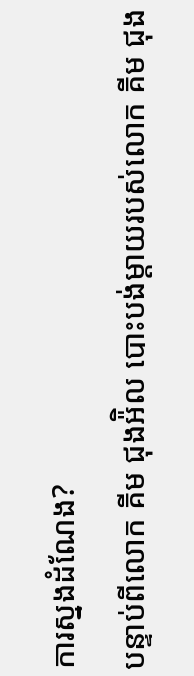ការស្នងដំណែង?
បន្ទាប់ពីលោក គីម ជុងអ៉ិល បោះបង់ម្តាយរបស់លោក គីម ជុង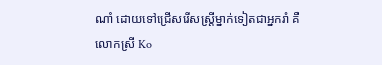ណាំ ដោយទៅជ្រើសរើសស្ត្រីម្នាក់ទៀតជាអ្នករាំ គឺលោកស្រី Ko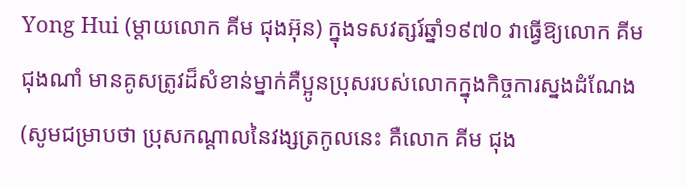Yong Hui (ម្តាយលោក គីម ជុងអ៊ុន) ក្នុងទសវត្សរ៍ឆ្នាំ១៩៧០ វាធ្វើឱ្យលោក គីម ជុងណាំ មានគូសត្រូវដ៏សំខាន់ម្នាក់គឺប្អូនប្រុសរបស់លោកក្នុងកិច្ចការស្នងដំណែង (សូមជម្រាបថា ប្រុសកណ្តាលនៃវង្សត្រកូលនេះ គឺលោក គីម ជុង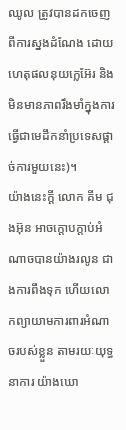ឈូល ត្រូវបានដកចេញពីការស្នងដំណែង ដោយហេតុផលនុយក្លេអ៊ែរ និងមិនមានភាពរឹងមាំក្នុងការ ធ្វើជាមេដឹកនាំប្រទេសផ្តាច់ការមួយនេះ)។
យ៉ាងនេះក្តី លោក គីម ជុងអ៊ុន អាចក្តោបក្តាប់អំណាចបានយ៉ាងរលូន ជាងការពឹងទុក ហើយលោកព្យាយាមការពារអំណាចរបស់ខ្លួន តាមរយៈយុទ្ធនាការ យ៉ាងឃោ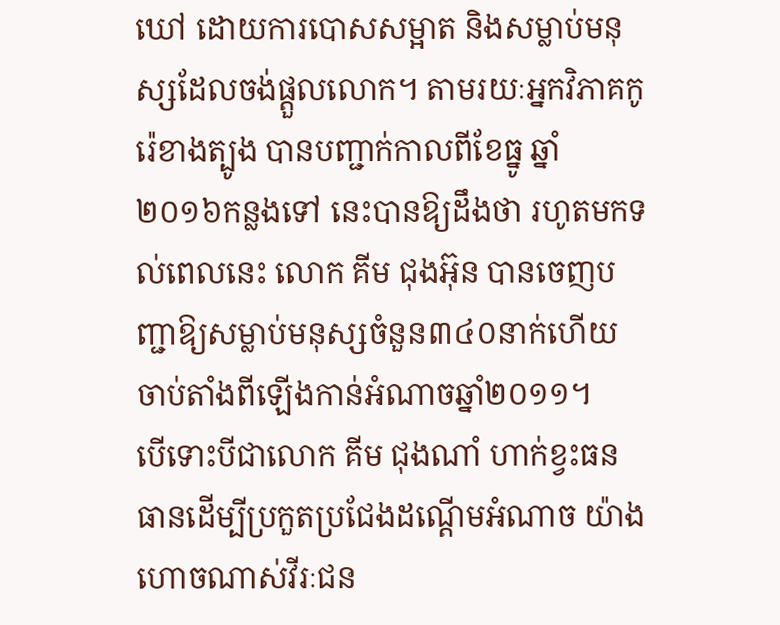ឃៅ ដោយការបោសសម្អាត និងសម្លាប់មនុស្សដែលចង់ផ្តួលលោក។ តាមរយៈអ្នកវិភាគកូរ៉េខាងត្បូង បានបញ្ជាក់កាលពីខែធ្នូ ឆ្នាំ២០១៦កន្លងទៅ នេះបានឱ្យដឹងថា រហូតមកទល់ពេលនេះ លោក គីម ជុងអ៊ុន បានចេញបញ្ជាឱ្យសម្លាប់មនុស្សចំនួន៣៤០នាក់ហើយ ចាប់តាំងពីឡើងកាន់អំណាចឆ្នាំ២០១១។
បើទោះបីជាលោក គីម ជុងណាំ ហាក់ខ្វះធនធានដើម្បីប្រកួតប្រជែងដណ្តើមអំណាច យ៉ាងហោចណាស់វីរៈជន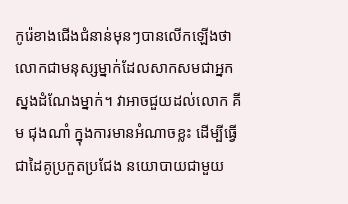កូរ៉េខាងជើងជំនាន់មុនៗបានលើកឡើងថា លោកជាមនុស្សម្នាក់ដែលសាកសមជាអ្នកស្នងដំណែងម្នាក់។ វាអាចជួយដល់លោក គីម ជុងណាំ ក្នុងការមានអំណាចខ្លះ ដើម្បីធ្វើជាដៃគូប្រកួតប្រជែង នយោបាយជាមួយ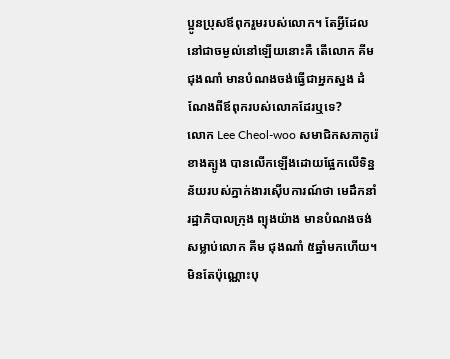ប្អូនប្រុសឪពុករួមរបស់លោក។ តែអ្វីដែលនៅជាចម្ងល់នៅឡើយនោះគឺ តើលោក គីម ជុងណាំ មានបំណងចង់ធ្វើជាអ្នកស្នង ដំណែងពីឪពុករបស់លោកដែរឬទេ?
លោក Lee Cheol-woo សមាជិកសភាកូរ៉េខាងត្បូង បានលើកឡើងដោយផ្អែកលើទិន្នន័យរបស់ភ្នាក់ងារស៊ើបការណ៍ថា មេដឹកនាំរដ្ឋាភិបាលក្រុង ព្យុងយ៉ាង មានបំណងចង់សម្លាប់លោក គីម ជុងណាំ ៥ឆ្នាំមកហើយ។ មិនតែប៉ុណ្ណោះបុ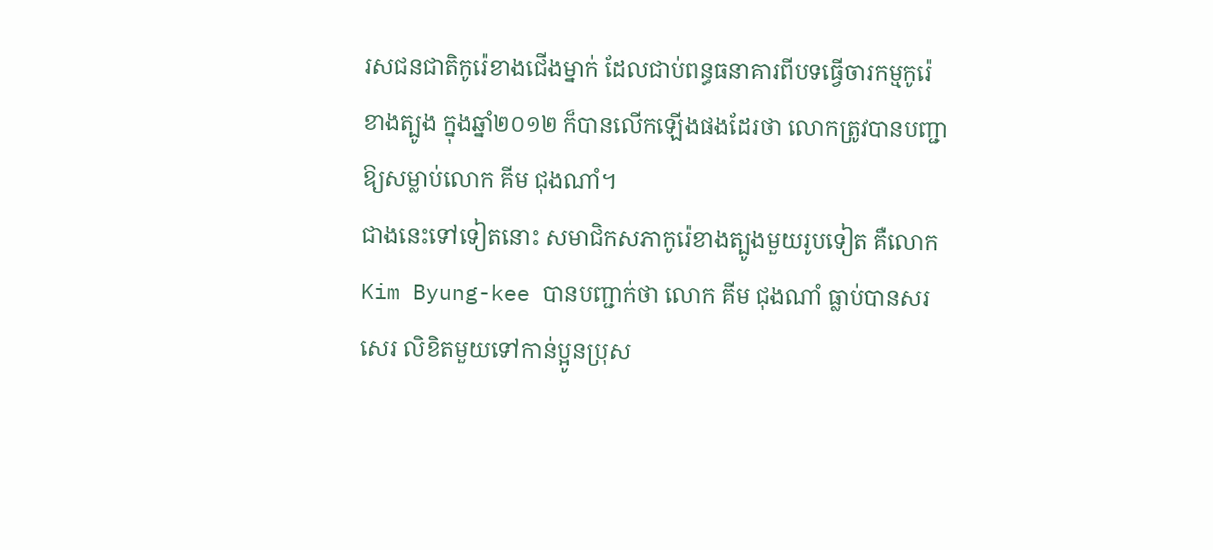រសជនជាតិកូរ៉េខាងជើងម្នាក់ ដែលជាប់ពន្ធធនាគារពីបទធ្វើចារកម្មកូរ៉េខាងត្បូង ក្នុងឆ្នាំ២០១២ ក៏បានលើកឡើងផងដែរថា លោកត្រូវបានបញ្ជាឱ្យសម្លាប់លោក គីម ជុងណាំ។
ជាងនេះទៅទៀតនោះ សមាជិកសភាកូរ៉េខាងត្បូងមួយរូបទៀត គឺលោក Kim Byung-kee បានបញ្ជាក់ថា លោក គីម ជុងណាំ ធ្លាប់បានសរសេរ លិខិតមួយទៅកាន់ប្អូនប្រុស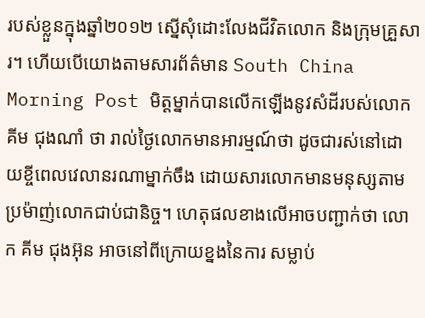របស់ខ្លួនក្នុងឆ្នាំ២០១២ ស្នើសុំដោះលែងជីវិតលោក និងក្រុមគ្រួសារ។ ហើយបើយោងតាមសារព័ត៌មាន South China Morning Post មិត្តម្នាក់បានលើកឡើងនូវសំដីរបស់លោក គីម ជុងណាំ ថា រាល់ថ្ងៃលោកមានអារម្មណ៍ថា ដូចជារស់នៅដោយខ្ចីពេលវេលានរណាម្នាក់ចឹង ដោយសារលោកមានមនុស្សតាមប្រម៉ាញ់លោកជាប់ជានិច្ច។ ហេតុផលខាងលើអាចបញ្ជាក់ថា លោក គីម ជុងអ៊ុន អាចនៅពីក្រោយខ្នងនៃការ សម្លាប់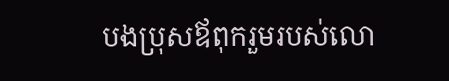បងប្រុសឪពុករួមរបស់លោ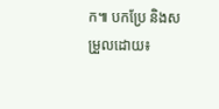ក៕ បកប្រែ និងសម្រួលដោយ៖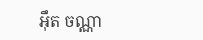អ៊ឹត ចណ្ណា